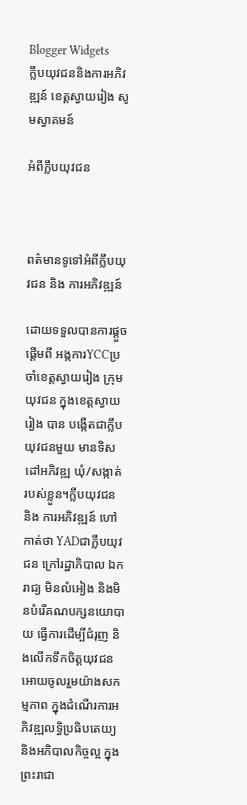Blogger Widgets
ក្លឹបយុវជននិងការអភិវឌ្ឍន៍ ខេត្តស្វាយរៀង សូមស្វាគមន៍

អំពីក្លឹបយុវជន



ពត៌មានទូទៅអំពីក្លឹបយុវជន និង ការអភិវឌ្ឍន៍

ដោយទទួលបានការផ្តួចផ្តើមពី អង្កការYCCប្រចាំខេត្តស្វាយរៀង ក្រុមយុវជន ក្នុងខេត្តស្វាយរៀង បាន បង្កើតជាក្លឹបយុវជនមួយ មានទិសដៅអភិវឌ្ឍ ឃុំ/សង្កាត់ របស់ខ្លួន។ក្លឹបយុវជន និង ការអភិវឌ្ឍន៍ ហៅកាត់ថា YADជាក្លឹបយុវជន ក្រៅរដ្ឋាភិបាល ឯករាជ្យ មិនលំអៀង និងមិនបំរើគណបក្សនយោបាយ ធ្វើការដើម្បីជំរុញ និងលើកទឹកចិត្តយុវជន អោយចូលរួមយ៉ាងសកម្មភាព ក្នុងដំណើរការអភិវឌ្ឍលទ្ធិប្រធិបតេយ្យ និងអភិបាលកិច្ចល្អ ក្នុងព្រះរាជា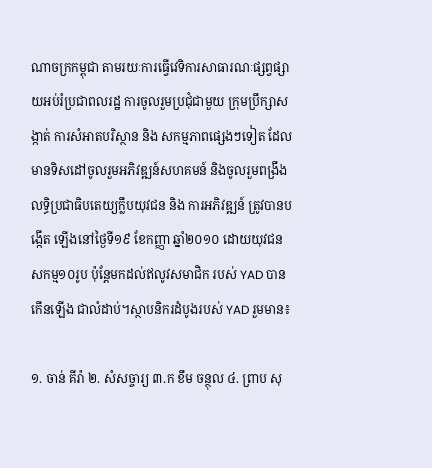ណាចក្រកម្ពុជា តាមរយៈការធ្វើវេទិការសាធារណៈផ្សព្វផ្សាយអប់រំប្រជាពលរដ្ឋ ការចូលរួមប្រជុំជាមួយ ក្រុមប្រឹក្សាសង្កាត់ ការសំអាតបរិស្ថាន និង សកម្មភាពផ្សេងៗទៀត ដែលមានទិសដៅចូលរួមអភិវឌ្ឍន៍សហគមន៍ និងចូលរួមពង្រឹងលទ្ធិប្រជាធិបតេយ្យក្លឹបយុវជន និង ការអភិវឌ្ឍន៍ ត្រូវបានបង្កើត ឡើងនៅថ្ងៃទី១៩ ខែកញ្ញា ឆ្នាំ២០១០ ដោយយុវជនសកម្ម១០រូប ប៉ុន្តែមកដល់ឥលូវសមាជិក របស់ YAD បានកើនឡើង ជាលំដាប់។ស្ថាបនិករដំបូងរបស់ YAD រួមមាន៖

១. ចាន់ គីរ៉ា ២. សំសច្ចារ្យ ៣.ក ខឹម ចន្ថុល ៤. ព្រាប សុ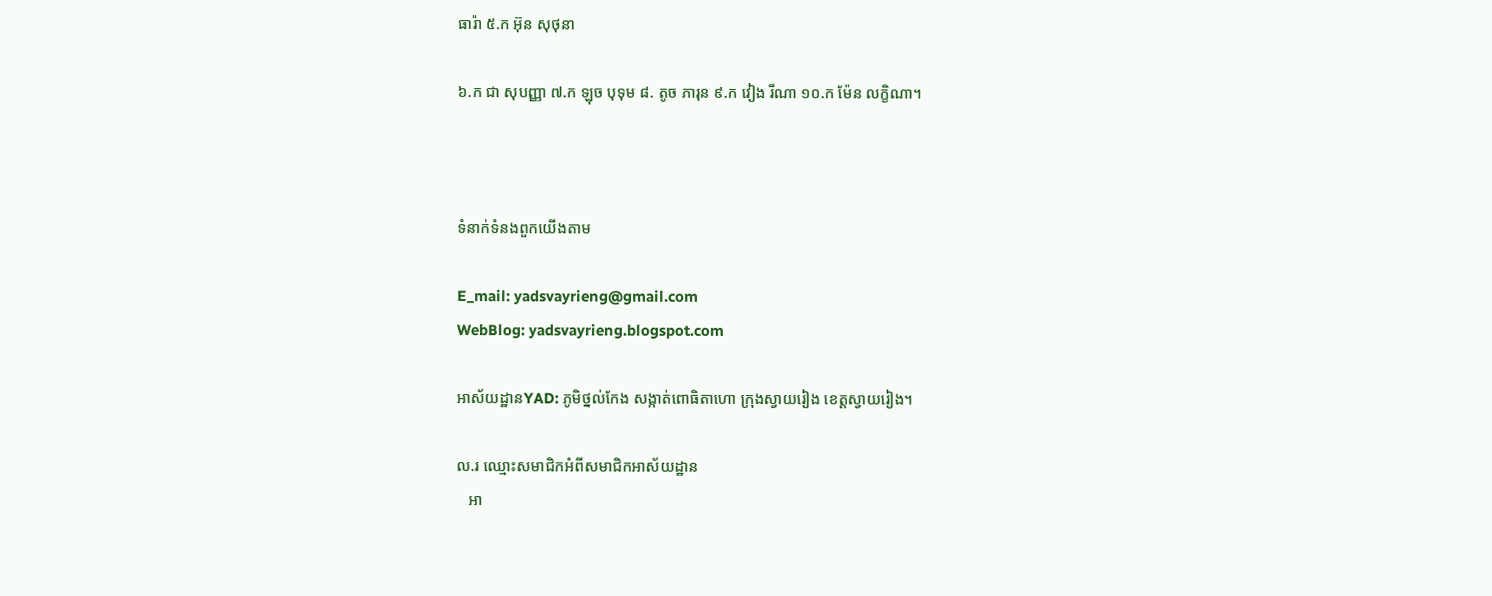ធារ៉ា ៥.ក អ៊ុន សុថុនា

៦.ក ជា សុបញ្ញា ៧.ក ឡុច បុទុម ៨. តូច ភារុន ៩.ក វៀង រីណា ១០.ក ម៉ែន លក្ខិណា។



ទំនាក់ទំនងពួកយើងតាម

E_mail: yadsvayrieng@gmail.com
WebBlog: yadsvayrieng.blogspot.com

អាស័យដ្ឋានYAD: ភូមិថ្នល់កែង សង្កាត់ពោធិតាហោ ក្រុងស្វាយរៀង ខេត្តស្វាយរៀង។

ល.រ ឈ្មោះសមាជិកអំពីសមាជិកអាស័យដ្ឋាន
   អា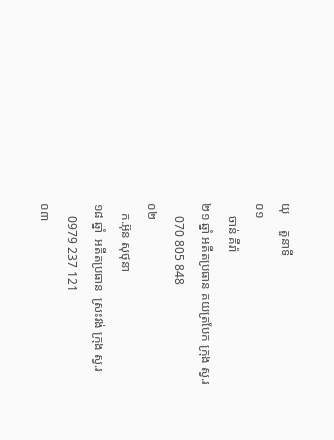យុ     តួនាទី
០១
    ចាន់ គីរ៉ា
២១ ឆ្នាំ អតីតប្រធាន គយត្របែក ក្រុង ស្វ.រ
    070 805 848
០២
   ក.អ៊ុន សុថុនា
១៨ ឆ្នាំ  អតីតប្រធាន  ស្រះវង់ ក្រុង ស្វ.រ
    0979 237 121
០៣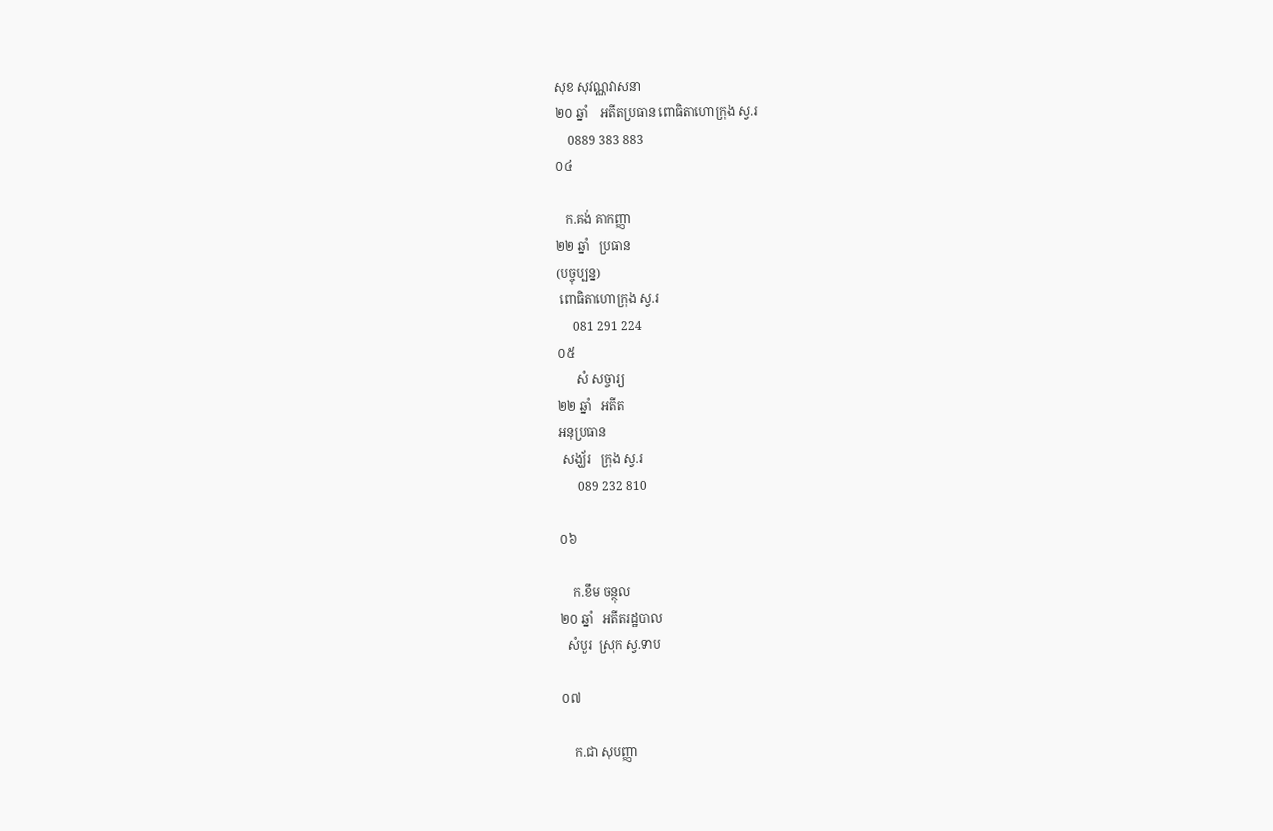សុខ សុវណ្ណវាសនា
២០ ឆ្នាំ    អតីតប្រធាន ពោធិតាហោក្រុង ស្វ.រ
    0889 383 883
០៤

   ក.គង់ គាកញ្ញា
២២ ឆ្នាំ   ប្រធាន
(បច្ចុប្បន្ន)
 ពោធិតាហោក្រុង ស្វ.រ
     081 291 224
០៥
      សំ សច្ចារ្យ
២២ ឆ្នាំ   អតីត
អនុប្រធាន
 សង្ឃ័រ   ក្រុង ស្វ.រ
      089 232 810

០៦

    ក.ខឹម ចន្ថុល
២០ ឆ្នាំ   អតីតរដ្ឋបាល
  សំបួរ  ស្រុក ស្វ.ទាប

០៧

    ក.ជា សុបញ្ញា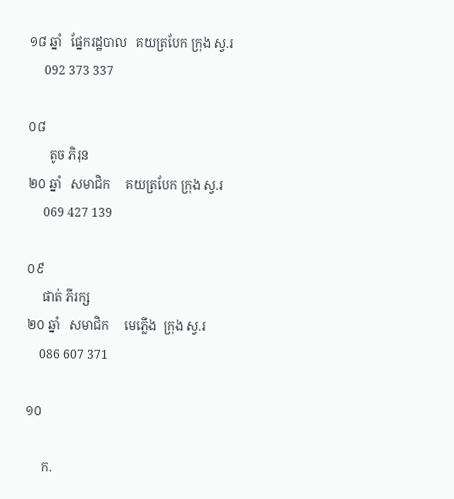១៨ ឆ្នាំ   ផ្នែករដ្ឋបាល   គយត្របែក ក្រុង ស្វ.រ
     092 373 337

០៨
       តូច ភិរុន
២០ ឆ្នាំ   សមាជិក     គយត្របែក ក្រុង ស្វ.រ
     069 427 139

០៩
     ផាត់ ភីរក្ស
២០ ឆ្នាំ   សមាជិក     មេភ្លើង  ក្រុង ស្វ.រ
    086 607 371

១០

     ក.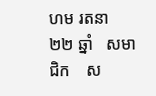ហម រតនា
២២ ឆ្នាំ   សមាជិក    ស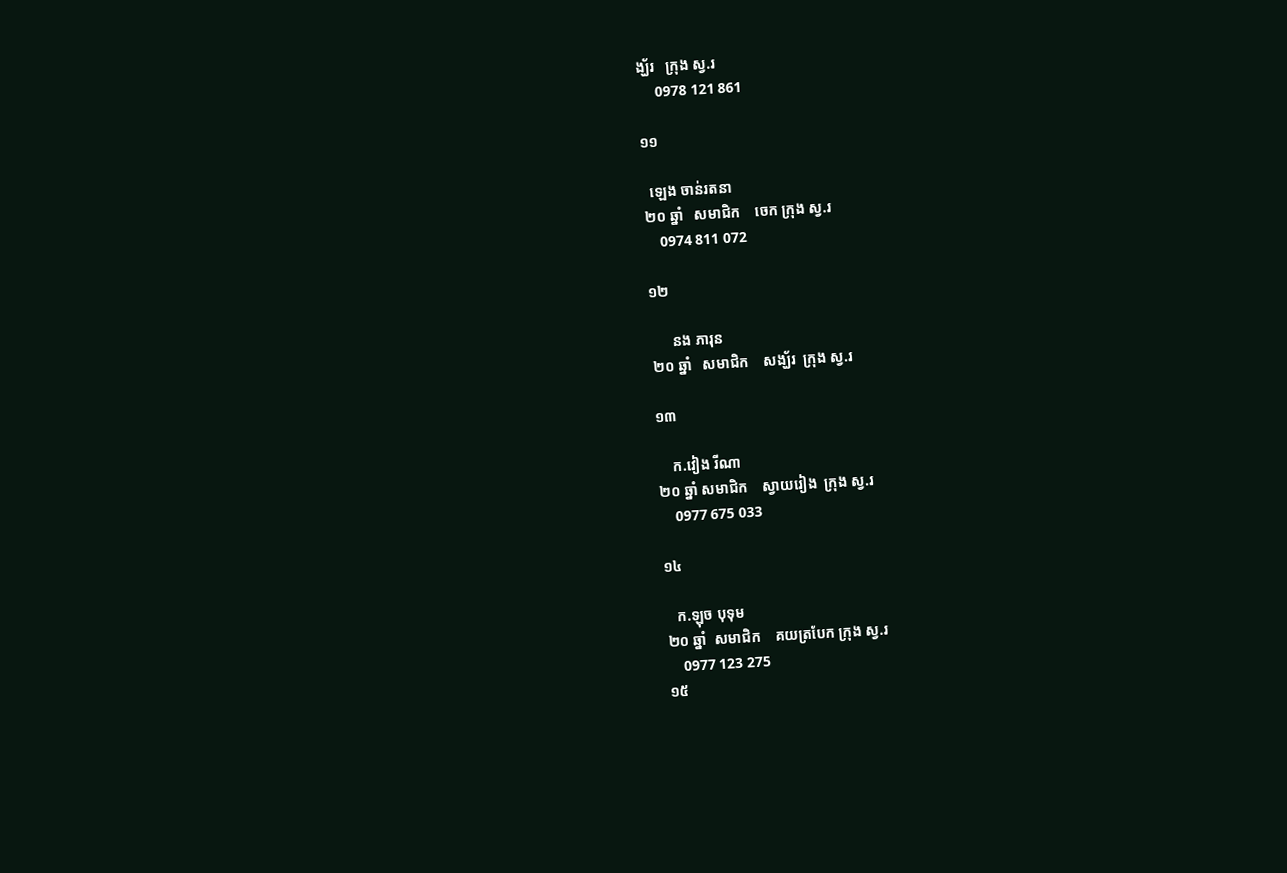ង្ឃ័រ   ក្រុង ស្វ.រ
     0978 121 861

១១

  ឡេង ចាន់រតនា
២០ ឆ្នាំ   សមាជិក    ចេក ក្រុង ស្វ.រ
    0974 811 072

១២

      នង ភារុន
២០ ឆ្នាំ   សមាជិក    សង្ឃ័រ  ក្រុង ស្វ.រ

១៣

    ក.វៀង រីណា
២០ ឆ្នាំ សមាជិក    ស្វាយរៀង  ក្រុង ស្វ.រ
    0977 675 033

១៤

   ក.ឡុច បុទុម
២០ ឆ្នាំ  សមាជិក    គយត្របែក ក្រុង ស្វ.រ
    0977 123 275
១៥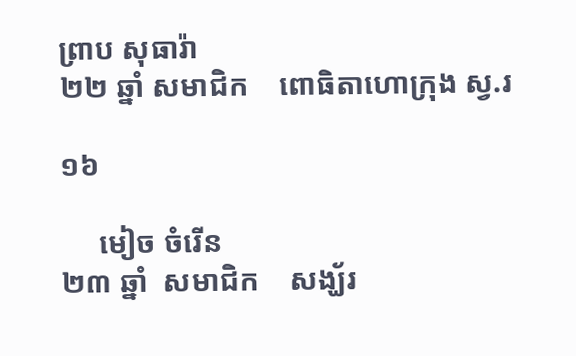ព្រាប សុធារ៉ា
២២ ឆ្នាំ សមាជិក    ពោធិតាហោក្រុង ស្វ.រ

១៦

     មៀច ចំរើន
២៣ ឆ្នាំ  សមាជិក    សង្ឃ័រ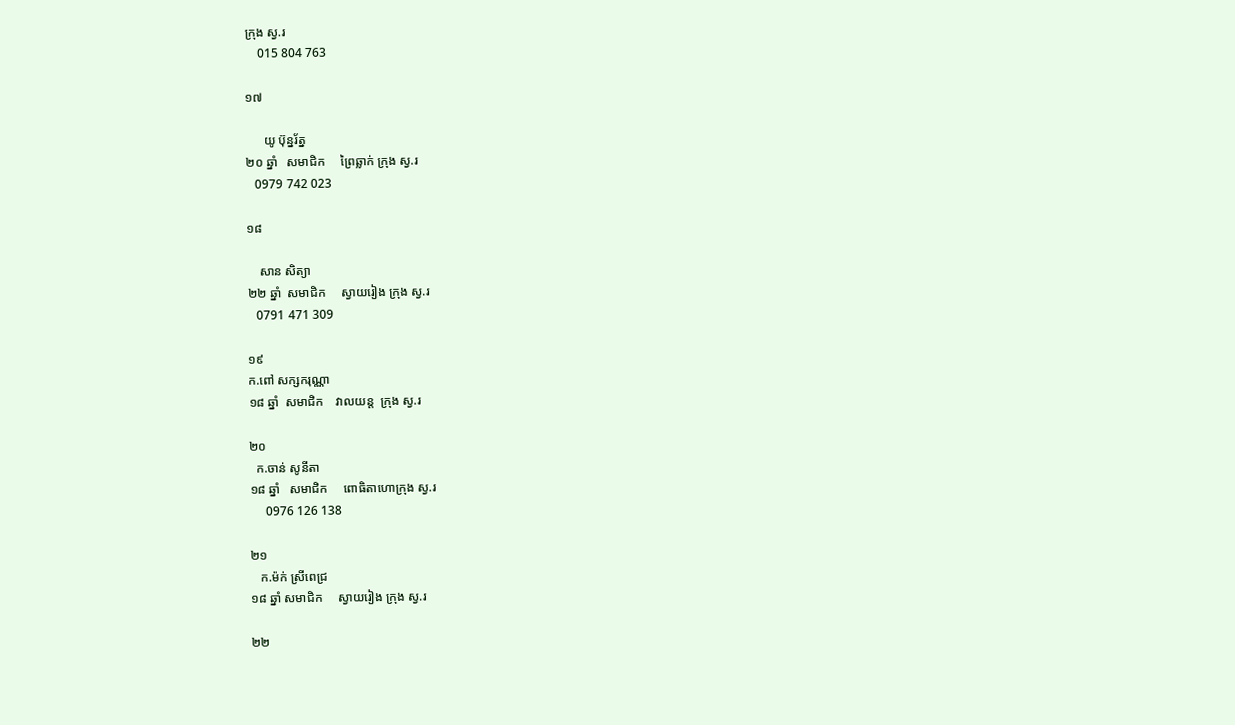ក្រុង ស្វ.រ
    015 804 763

១៧

      យូ ប៊ុន្នរ័ត្ន
២០ ឆ្នាំ   សមាជិក     ព្រៃឆ្លាក់ ក្រុង ស្វ.រ
   0979 742 023

១៨

    សាន សិត្យា
២២ ឆ្នាំ  សមាជិក     ស្វាយរៀង ក្រុង ស្វ.រ
   0791 471 309

១៩
ក.ពៅ សក្សករុណ្ណា
១៨ ឆ្នាំ  សមាជិក    វាលយន្ត  ក្រុង ស្វ.រ

២០
  ក.ចាន់ សូនីតា
១៨ ឆ្នាំ   សមាជិក     ពោធិតាហោក្រុង ស្វ.រ
     0976 126 138

២១
   ក.ម៉ក់ ស្រីពេជ្រ
១៨ ឆ្នាំ សមាជិក     ស្វាយរៀង ក្រុង ស្វ.រ

២២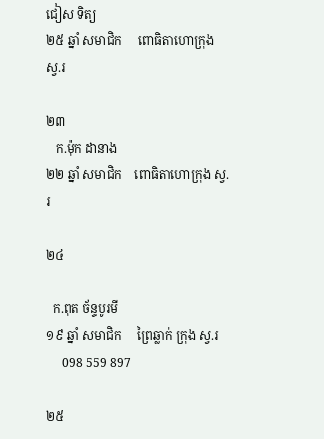ជៀស ទិត្យ
២៥ ឆ្នាំ សមាជិក     ពោធិតាហោក្រុង ស្វ.រ

២៣
   ក.ម៉ុក ដានាង
២២ ឆ្នាំ សមាជិក    ពោធិតាហោក្រុង ស្វ.រ

២៤

  ក.ពុត ច័ន្ទបូរមី
១៩ ឆ្នាំ សមាជិក     ព្រៃឆ្លាក់ ក្រុង ស្វ.រ
     098 559 897

២៥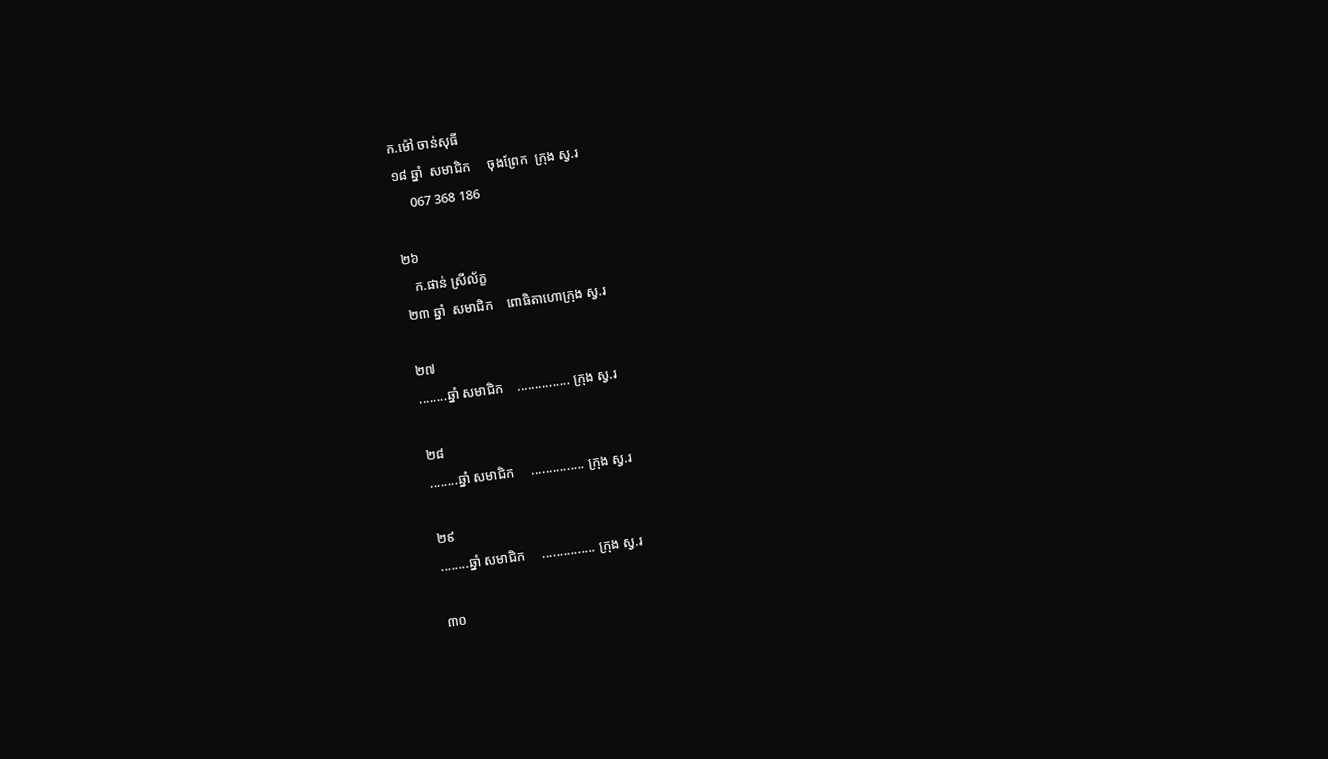ក.ម៉ៅ ចាន់សុធី
១៨ ឆ្នាំ  សមាជិក     ចុងព្រែក  ក្រុង ស្វ.រ
     067 368 186

២៦
   ក.ផាន់ ស្រីល័ក្ខ
២៣ ឆ្នាំ  សមាជិក    ពោធិតាហោក្រុង ស្វ.រ

២៧
........ឆ្នាំ សមាជិក    ............... ក្រុង ស្វ.រ

២៨
........ឆ្នាំ សមាជិក     ............... ក្រុង ស្វ.រ

២៩
........ឆ្នាំ សមាជិក     ............... ក្រុង ស្វ.រ

៣០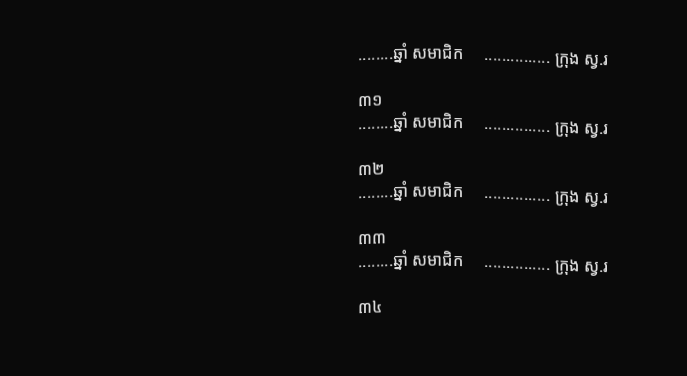........ឆ្នាំ សមាជិក     ............... ក្រុង ស្វ.រ

៣១
........ឆ្នាំ សមាជិក     ............... ក្រុង ស្វ.រ

៣២
........ឆ្នាំ សមាជិក     ............... ក្រុង ស្វ.រ

៣៣
........ឆ្នាំ សមាជិក     ............... ក្រុង ស្វ.រ

៣៤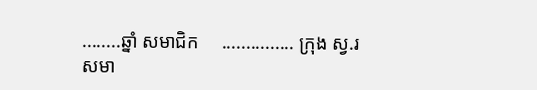........ឆ្នាំ សមាជិក     ............... ក្រុង ស្វ.រ
សមា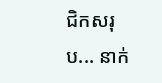ជិកសរុប... នាក់